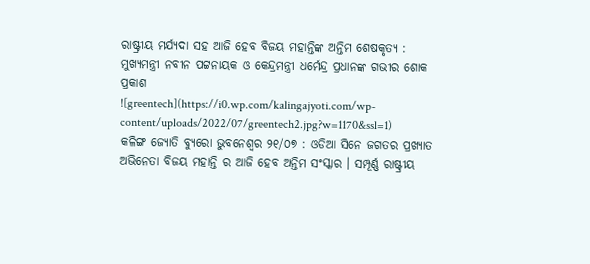ରାଷ୍ଟ୍ରୀୟ ମର୍ଯ୍ୟଦା ସହ ଆଜି ହେବ ବିଜୟ ମହାନ୍ତିଙ୍କ ଅନ୍ତିମ ଶେଷକୃତ୍ୟ : ମୁଖ୍ୟମନ୍ତ୍ରୀ ନବୀନ ପଟ୍ଟନାୟକ ଓ କେନ୍ଦ୍ରମନ୍ତ୍ରୀ ଧର୍ମେନ୍ଦ୍ର ପ୍ରଧାନଙ୍କ ଗଭୀର ଶୋକ ପ୍ରକାଶ
![greentech](https://i0.wp.com/kalingajyoti.com/wp-content/uploads/2022/07/greentech2.jpg?w=1170&ssl=1)
କଳିଙ୍ଗ ଜ୍ୟୋତି ବ୍ୟୁରୋ ଭୁବନେଶ୍ୱର ୨୧/୦୭ : ଓଡିଆ ସିନେ ଜଗତର ପ୍ରଖ୍ୟାତ ଅଭିନେତା ବିଜୟ ମହାନ୍ତି ର ଆଜି ହେବ ଅନ୍ତିମ ସଂସ୍କାର । ସମ୍ପୂର୍ଣ୍ଣ ରାଷ୍ଟ୍ରୀୟ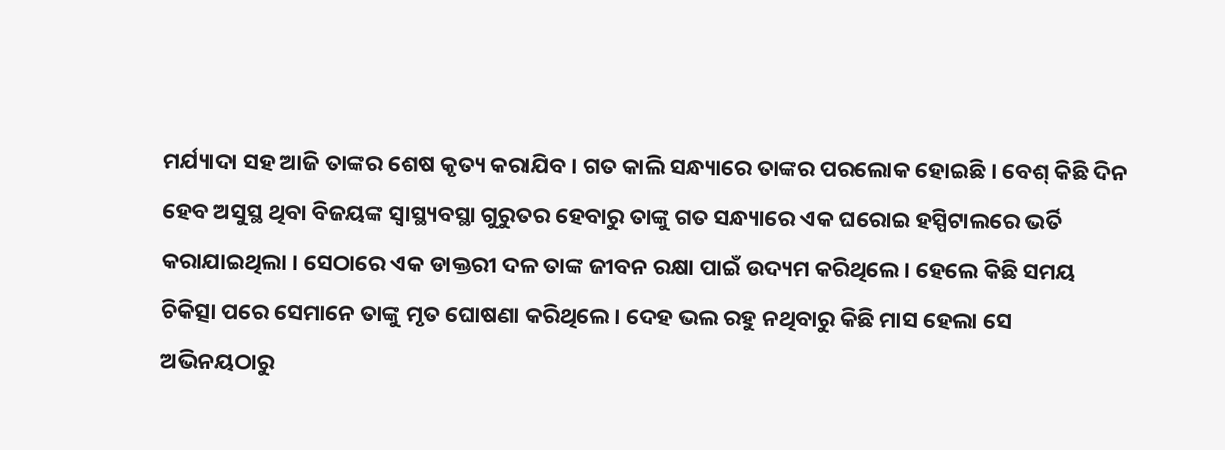ମର୍ଯ୍ୟାଦା ସହ ଆଜି ତାଙ୍କର ଶେଷ କୃତ୍ୟ କରାଯିବ । ଗତ କାଲି ସନ୍ଧ୍ୟାରେ ତାଙ୍କର ପରଲୋକ ହୋଇଛି । ବେଶ୍ କିଛି ଦିନ ହେବ ଅସୁସ୍ଥ ଥିବା ବିଜୟଙ୍କ ସ୍ୱାସ୍ଥ୍ୟବସ୍ଥା ଗୁରୁତର ହେବାରୁ ତାଙ୍କୁ ଗତ ସନ୍ଧ୍ୟାରେ ଏକ ଘରୋଇ ହସ୍ପିଟାଲରେ ଭର୍ତି କରାଯାଇଥିଲା । ସେଠାରେ ଏକ ଡାକ୍ତରୀ ଦଳ ତାଙ୍କ ଜୀବନ ରକ୍ଷା ପାଇଁ ଉଦ୍ୟମ କରିଥିଲେ । ହେଲେ କିଛି ସମୟ ଚିକିତ୍ସା ପରେ ସେମାନେ ତାଙ୍କୁ ମୃତ ଘୋଷଣା କରିଥିଲେ । ଦେହ ଭଲ ରହୁ ନଥିବାରୁ କିଛି ମାସ ହେଲା ସେ ଅଭିନୟଠାରୁ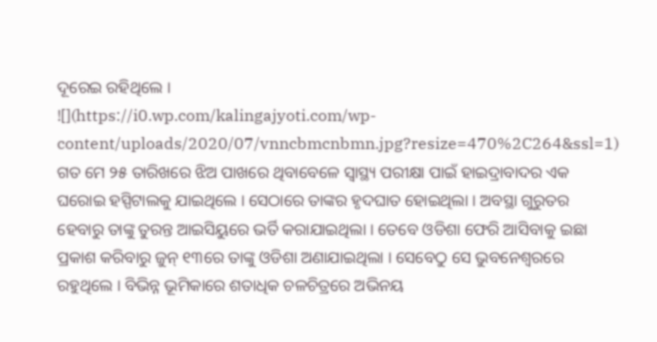ଦୂରେଇ ରହିଥିଲେ ।
![](https://i0.wp.com/kalingajyoti.com/wp-content/uploads/2020/07/vnncbmcnbmn.jpg?resize=470%2C264&ssl=1)
ଗତ ମେ ୨୫ ତାରିଖରେ ଝିଅ ପାଖରେ ଥିବାବେଳେ ସ୍ୱାସ୍ଥ୍ୟ ପରୀକ୍ଷା ପାଇଁ ହାଇଦ୍ରାବାଦର ଏକ ଘରୋଇ ହସ୍ପିଟାଲକୁ ଯାଇଥିଲେ । ସେଠାରେ ତାଙ୍କର ହୃଦଘାତ ହୋଇଥିଲା । ଅବସ୍ଥା ଗୁରୁତର ହେବାରୁ ତାଙ୍କୁ ତୁରନ୍ତ ଆଇସିୟୁରେ ଭର୍ତି କରାଯାଇଥିଲା । ତେବେ ଓଡିଶା ଫେରି ଆସିବାକୁ ଇଛା ପ୍ରକାଶ କରିବାରୁ ଜୁନ୍ ୧୩ରେ ତାଙ୍କୁ ଓଡିଶା ଅଣାଯାଇଥିଲା । ସେବେଠୁ ସେ ଭୁବନେଶ୍ୱରରେ ରହୁଥିଲେ । ବିଭିନ୍ନ ଭୂମିକାରେ ଶତାଧିକ ଚଳଚିତ୍ରରେ ଅଭିନୟ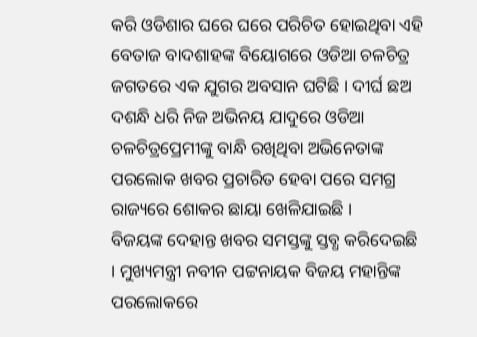କରି ଓଡିଶାର ଘରେ ଘରେ ପରିଚିତ ହୋଇଥିବା ଏହି ବେତାଜ ବାଦଶାହଙ୍କ ବିୟୋଗରେ ଓଡିଆ ଚଳଚିତ୍ର ଜଗତରେ ଏକ ଯୁଗର ଅବସାନ ଘଟିଛି । ଦୀର୍ଘ ଛଅ ଦଶନ୍ଧି ଧରି ନିଜ ଅଭିନୟ ଯାଦୁରେ ଓଡିଆ ଚଳଚିତ୍ରପ୍ରେମୀଙ୍କୁ ବାନ୍ଧି ରଖିଥିବା ଅଭିନେତାଙ୍କ ପରଲୋକ ଖବର ପ୍ରଚାରିତ ହେବା ପରେ ସମଗ୍ର ରାଜ୍ୟରେ ଶୋକର ଛାୟା ଖେଳିଯାଇଛି ।
ବିଜୟଙ୍କ ଦେହାନ୍ତ ଖବର ସମସ୍ତଙ୍କୁ ସ୍ତବ୍ଧ କରିଦେଇଛି । ମୁଖ୍ୟମନ୍ତ୍ରୀ ନବୀନ ପଟ୍ଟନାୟକ ବିଜୟ ମହାନ୍ତିଙ୍କ ପରଲୋକରେ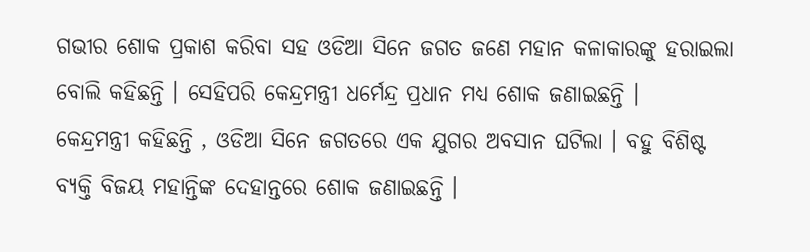ଗଭୀର ଶୋକ ପ୍ରକାଶ କରିବା ସହ ଓଡିଆ ସିନେ ଜଗତ ଜଣେ ମହାନ କଳାକାରଙ୍କୁ ହରାଇଲା ବୋଲି କହିଛନ୍ତି । ସେହିପରି କେନ୍ଦ୍ରମନ୍ତ୍ରୀ ଧର୍ମେନ୍ଦ୍ର ପ୍ରଧାନ ମଧ୍ୟ ଶୋକ ଜଣାଇଛନ୍ତି ।
କେନ୍ଦ୍ରମନ୍ତ୍ରୀ କହିଛନ୍ତି , ଓଡିଆ ସିନେ ଜଗତରେ ଏକ ଯୁଗର ଅବସାନ ଘଟିଲା । ବହୁ ବିଶିଷ୍ଟ ବ୍ୟକ୍ତି ବିଜୟ ମହାନ୍ତିଙ୍କ ଦେହାନ୍ତରେ ଶୋକ ଜଣାଇଛନ୍ତି ।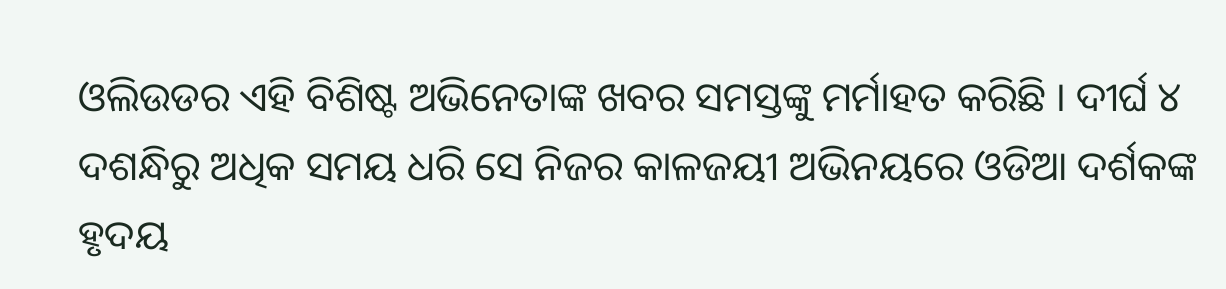ଓଲିଉଡର ଏହି ବିଶିଷ୍ଟ ଅଭିନେତାଙ୍କ ଖବର ସମସ୍ତଙ୍କୁ ମର୍ମାହତ କରିଛି । ଦୀର୍ଘ ୪ ଦଶନ୍ଧିରୁ ଅଧିକ ସମୟ ଧରି ସେ ନିଜର କାଳଜୟୀ ଅଭିନୟରେ ଓଡିଆ ଦର୍ଶକଙ୍କ ହୃଦୟ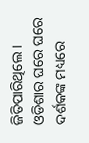ଜିତିପାରିଥିଲେ । ଓଡିଶାର ଘରେ ଘରେ ଦର୍ଶକଙ୍କ ମଧ୍ୟରେ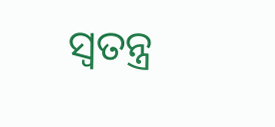ସ୍ୱତନ୍ତ୍ର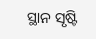ସ୍ଥାନ ସୃଷ୍ଟି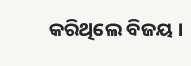କରିଥିଲେ ବିଜୟ ।